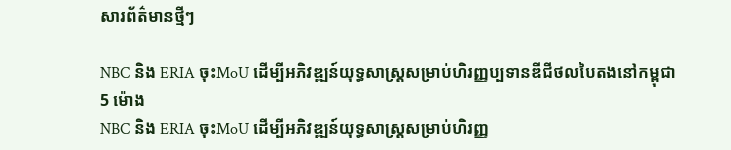សារព័ត៌មានថ្មីៗ

NBC និង ERIA ចុះMoU ដើម្បីអភិវឌ្ឍន៍យុទ្ធសាស្ត្រសម្រាប់ហិរញ្ញប្បទានឌីជីថលបៃតងនៅកម្ពុជា
5 ម៉ោង
NBC និង ERIA ចុះMoU ដើម្បីអភិវឌ្ឍន៍យុទ្ធសាស្ត្រសម្រាប់ហិរញ្ញ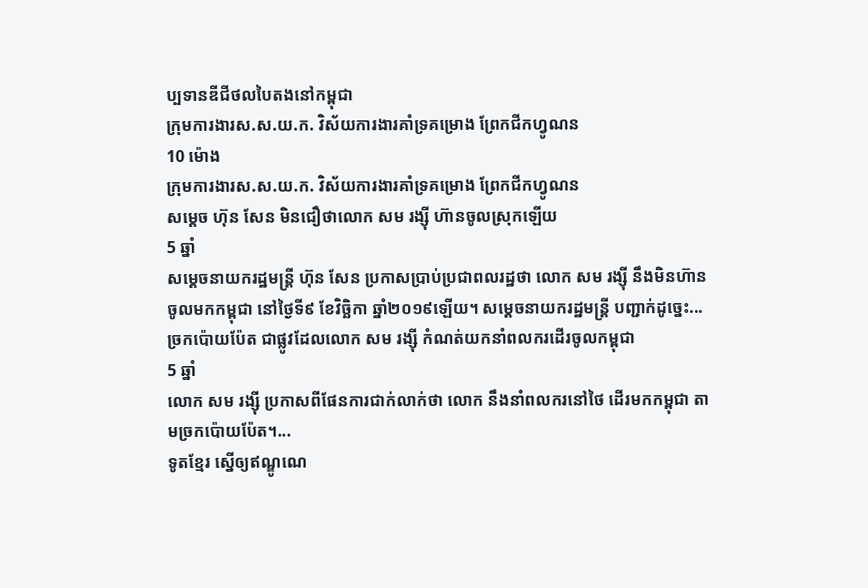ប្បទានឌីជីថលបៃតងនៅកម្ពុជា
ក្រុមការងារស.ស.យ.ក. វិស័យការងារគាំទ្រគម្រោង ព្រែកជីកហ្វូណន
10 ម៉ោង
ក្រុមការងារស.ស.យ.ក. វិស័យការងារគាំទ្រគម្រោង ព្រែកជីកហ្វូណន
សម្តេច ហ៊ុន សែន មិនជឿថាលោក សម រង្ស៊ី ហ៊ានចូលស្រុកឡើយ
5 ឆ្នាំ
សម្តេចនាយករដ្ឋមន្រ្តី ហ៊ុន សែន ប្រកាសប្រាប់ប្រជាពលរដ្ឋថា លោក សម រង្ស៊ី នឹងមិនហ៊ានចូលមកកម្ពុជា នៅថ្ងៃទី៩ ខែវិច្ឆិកា ឆ្នាំ២០១៩ឡើយ។ សម្តេចនាយករដ្ឋមន្រ្តី បញ្ជាក់ដូច្នេះ...
ច្រកប៉ោយប៉ែត ជាផ្លូវដែលលោក សម រង្ស៊ី កំណត់យកនាំពលករដើរចូលកម្ពុជា
5 ឆ្នាំ
លោក សម រង្ស៊ី ប្រកាសពីផែនការជាក់លាក់ថា លោក នឹងនាំពលករនៅថៃ ដើរមកកម្ពុជា តាមច្រកប៉ោយប៉ែត។...
ទូតខ្មែរ ស្នើឲ្យឥណ្ឌូណេ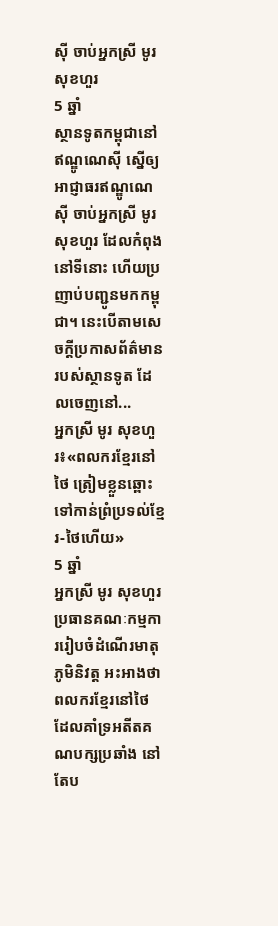ស៊ី ចាប់អ្នកស្រី មូរ សុខហួរ
5 ឆ្នាំ
ស្ថានទូតកម្ពុជានៅឥណ្ឌូណេស៊ី ស្នើឲ្យអាជ្ញាធរឥណ្ឌូណេស៊ី ចាប់អ្នកស្រី មូរ សុខហួរ ដែលកំពុងនៅទីនោះ ហើយប្រញាប់បញ្ជូនមកកម្ពុជា។ នេះបើតាមសេចក្តីប្រកាសព័ត៌មានរបស់ស្ថានទូត ដែលចេញនៅ...
អ្នកស្រី មូរ សុខហួរ៖«ពលករខ្មែរនៅថៃ ត្រៀមខ្លួនឆ្ពោះទៅកាន់ព្រំប្រទល់ខ្មែរ-ថៃហើយ»
5 ឆ្នាំ
អ្នកស្រី មូរ សុខហួរ ប្រធានគណៈកម្មការរៀបចំដំណើរមាតុភូមិនិវត្ត អះអាងថា ពលករខ្មែរនៅថៃ ដែលគាំទ្រអតីតគណបក្សប្រឆាំង នៅតែប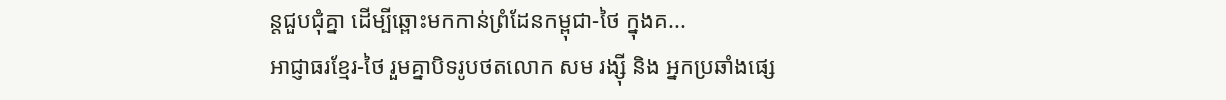ន្តជួបជុំគ្នា ដើម្បីឆ្ពោះមកកាន់ព្រំដែនកម្ពុជា-ថៃ ក្នុងគ...
អាជ្ញាធរខ្មែរ-ថៃ រួមគ្នាបិទរូបថតលោក សម រង្ស៊ី និង អ្នកប្រឆាំងផ្សេ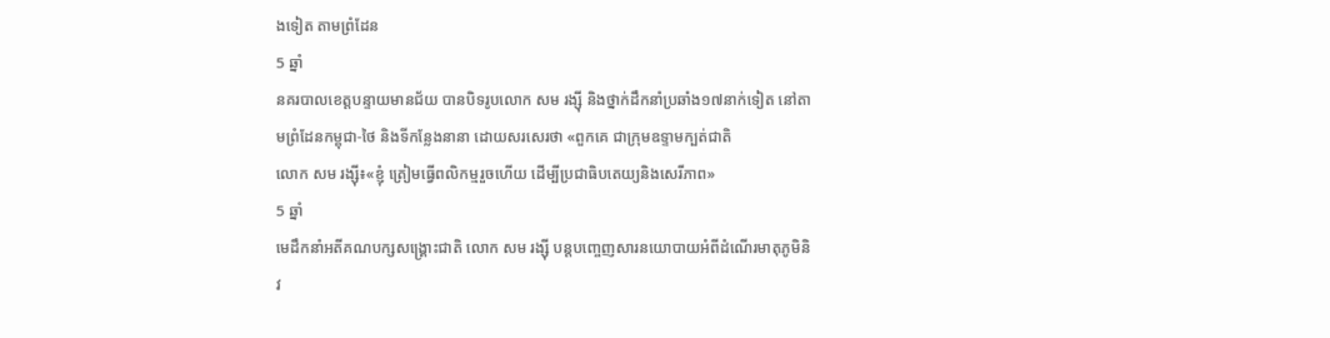ងទៀត តាមព្រំដែន
5 ឆ្នាំ
នគរបាលខេត្តបន្ទាយមានជ័យ បានបិទរូបលោក សម រង្ស៊ី និងថ្នាក់ដឹកនាំប្រឆាំង១៧នាក់ទៀត នៅតាមព្រំដែនកម្ពុជា-ថៃ និងទីកន្លែងនានា ដោយសរសេរថា «ពួកគេ ជាក្រុមឧទ្ទាមក្បត់ជាតិ
លោក សម រង្ស៊ី៖«ខ្ញុំ ត្រៀមធ្វើពលិកម្មរួចហើយ ដើម្បីប្រជាធិបតេយ្យនិងសេរីភាព»
5 ឆ្នាំ
មេដឹកនាំអតីគណបក្សសង្គ្រោះជាតិ លោក សម រង្ស៊ី បន្តបញ្ចេញសារនយោបាយអំពីដំណើរមាតុភូមិនិវ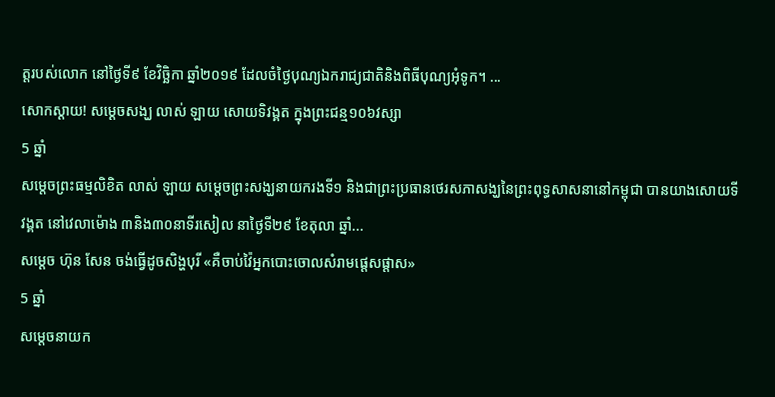ត្តរបស់លោក នៅថ្ងៃទី៩ ខែវិច្ឆិកា ឆ្នាំ២០១៩ ដែលចំថ្ងៃបុណ្យឯករាជ្យជាតិនិងពិធីបុណ្យអុំទូក។ ...
សោកស្តាយ‌! សម្តេចសង្ឃ លាស់ ឡាយ សោយទិវង្គត ក្នុងព្រះជន្ម១០៦វស្សា
5 ឆ្នាំ
សម្តេចព្រះធម្មលិខិត លាស់ ឡាយ សម្តេចព្រះសង្ឃនាយករងទី១ និងជាព្រះប្រធានថេរសភាសង្ឃនៃព្រះពុទ្ធសាសនានៅកម្ពុជា បានយាងសោយទីវង្គត នៅវេលាម៉ោង ៣និង៣០នាទីរសៀល នាថ្ងៃទី២៩ ខែតុលា ឆ្នាំ...
សម្តេច ហ៊ុន សែន ចង់ធ្វើដូចសិង្ហបុរី «គឺចាប់វ៉ៃអ្នកបោះចោលសំរាមផ្តេសផ្តាស»
5 ឆ្នាំ
សម្តេចនាយក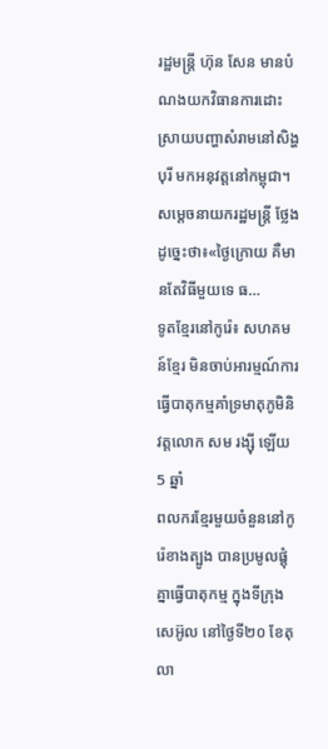រដ្ឋមន្រ្តី ហ៊ុន សែន មានបំណងយកវិធានការដោះស្រាយបញ្ហាសំរាមនៅសិង្ហបុរី មកអនុវត្តនៅកម្ពុជា។ សម្តេចនាយករដ្ឋមន្រ្តី ថ្លែងដូច្នេះថា៖«ថ្ងៃក្រោយ គឺមានតែវិធីមួយទេ ធ...
ទូតខ្មែរនៅកូរ៉េ៖ សហគមន៍ខ្មែរ មិនចាប់អារម្មណ៍ការធ្វើបាតុកម្មគាំទ្រមាតុភូមិនិវត្តលោក សម រង្ស៊ី ឡើយ
5 ឆ្នាំ
ពលករខ្មែរមួយចំនួននៅកូរ៉េខាងត្បូង បានប្រមូលផ្តុំគ្នាធ្វើបាតុកម្ម ក្នុងទីក្រុងសេអ៊ូល នៅថ្ងៃទី២០ ខែតុលា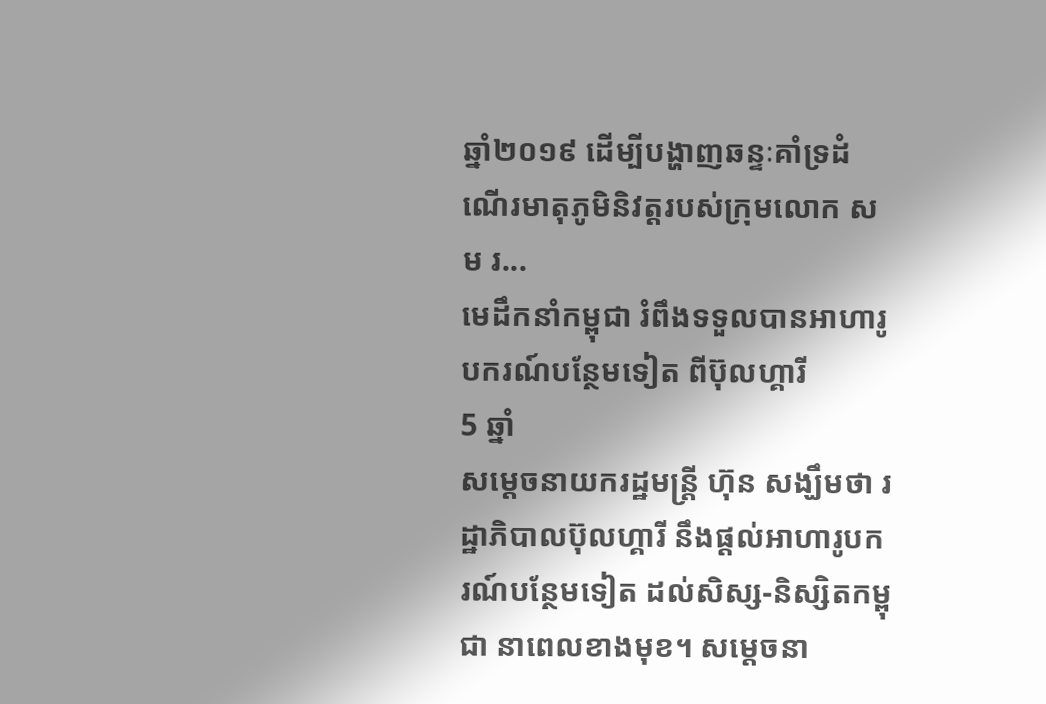ឆ្នាំ២០១៩ ដើម្បីបង្ហាញឆន្ទៈគាំទ្រដំណើរមាតុភូមិនិវត្តរបស់ក្រុមលោក សម រ...
មេដឹកនាំកម្ពុជា រំពឹងទទួលបានអាហារូបករណ៍បន្ថែមទៀត ពីប៊ុលហ្គារី
5 ឆ្នាំ
សម្តេចនាយករដ្ឋមន្រ្តី ហ៊ុន សង្ឃឹមថា រដ្ឋាភិបាលប៊ុលហ្គារី នឹងផ្តល់អាហារូបករណ៍បន្ថែមទៀត ដល់សិស្ស-និស្សិតកម្ពុជា នាពេលខាងមុខ។ សម្តេចនា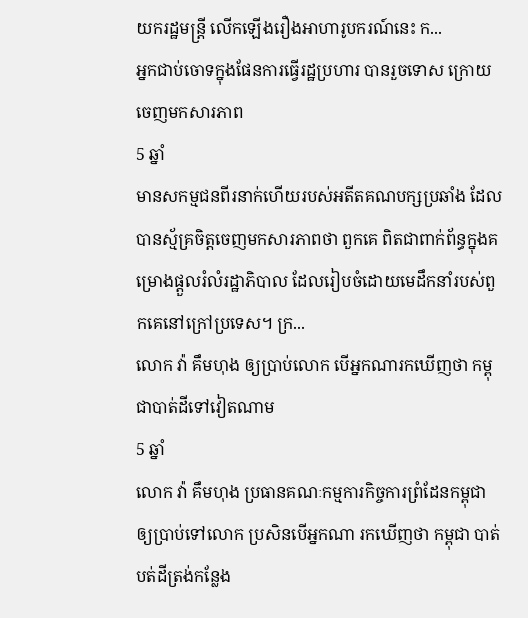យករដ្ឋមន្រ្តី លើកឡើងរឿងអាហារូបករណ៍នេះ ក...
អ្នកជាប់ចោទក្នុងផែនការធ្វើរដ្ឋប្រហារ បានរួចទោស ក្រោយចេញមកសារភាព
5 ឆ្នាំ
មានសកម្មជនពីរនាក់ហើយរបស់អតីតគណបក្សប្រឆាំង ដែលបានស្ម័គ្រចិត្តចេញមកសារភាពថា ពួកគេ ពិតជាពាក់ព័ន្ធក្នុងគម្រោងផ្តួលរំលំរដ្ឋាភិបាល ដែលរៀបចំដោយមេដឹកនាំរបស់ពួកគេនៅក្រៅប្រទេស។ ក្រ...
លោក វ៉ា គឹមហុង ឲ្យប្រាប់លោក បើអ្នកណារកឃើញថា កម្ពុជាបាត់ដីទៅវៀតណាម
5 ឆ្នាំ
លោក វ៉ា គឹមហុង ប្រធានគណៈកម្មការកិច្ចការព្រំដែនកម្ពុជា ឲ្យប្រាប់ទៅលោក ប្រសិនបើអ្នកណា រកឃើញថា កម្ពុជា បាត់បត់ដីត្រង់កន្លែង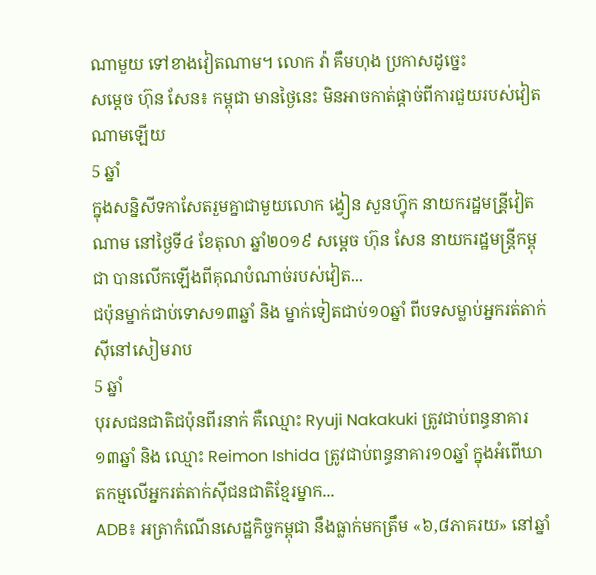ណាមួយ ទៅខាងវៀតណាម។ លោក វ៉ា គឹមហុង ប្រកាសដូច្នេះ
សម្តេច ហ៊ុន សែន៖ កម្ពុជា មានថ្ងៃនេះ មិនអាចកាត់ផ្តាច់ពីការជួយរបស់វៀតណាមឡើយ
5 ឆ្នាំ
ក្នុងសន្និសីទកាសែតរួមគ្នាជាមួយលោក ង្វៀន សួនហ៊្វុក នាយករដ្ឋមន្រី្តវៀតណាម នៅថ្ងៃទី៤ ខែតុលា ឆ្នាំ២០១៩ សម្តេច ហ៊ុន សែន នាយករដ្ឋមន្រ្តីកម្ពុជា បានលើកឡើងពីគុណបំណាច់របស់វៀត...
ជប៉ុនម្នាក់ជាប់ទោស១៣ឆ្នាំ និង ម្នាក់ទៀតជាប់១០ឆ្នាំ ពីបទសម្លាប់អ្នករត់តាក់ស៊ីនៅសៀមរាប
5 ឆ្នាំ
បុរសជនជាតិជប៉ុនពីរនាក់ គឺឈ្មោះ Ryuji Nakakuki ត្រូវជាប់ពន្ធនាគារ១៣ឆ្នាំ និង ឈ្មោះ Reimon Ishida ត្រូវជាប់ពន្ធនាគារ១០ឆ្នាំ ក្នុងអំពើឃាតកម្មលើអ្នករត់តាក់ស៊ីជនជាតិខ្មែរម្នាក...
ADB៖ អត្រាកំណើនសេដ្ឋកិច្ចកម្ពុជា នឹងធ្លាក់មកត្រឹម «៦,៨ភាគរយ» នៅឆ្នាំ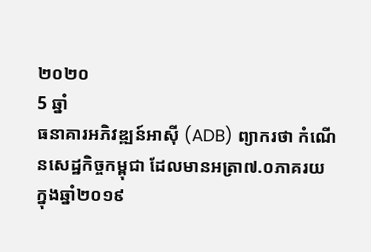២០២០
5 ឆ្នាំ
ធនាគារអភិវឌ្ឍន៍អាស៊ី (ADB) ព្យាករថា កំណើនសេដ្ឋកិច្ចកម្ពុជា ដែលមានអត្រា៧.០ភាគរយ ក្នុងឆ្នាំ២០១៩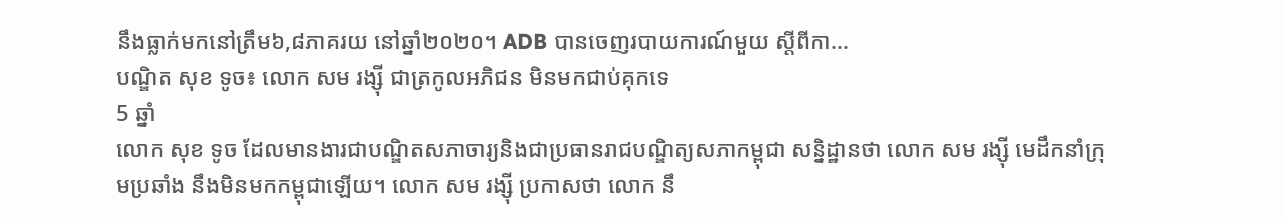នឹងធ្លាក់មកនៅត្រឹម៦,៨ភាគរយ នៅឆ្នាំ២០២០។ ADB បានចេញរបាយការណ៍មួយ ស្តីពីកា...
បណ្ឌិត សុខ ទូច៖ លោក សម រង្ស៊ី ជាត្រកូលអភិជន មិនមកជាប់គុកទេ
5 ឆ្នាំ
លោក សុខ ទូច ដែលមានងារជាបណ្ឌិតសភាចារ្យនិងជាប្រធានរាជបណ្ឌិត្យសភាកម្ពុជា សន្និដ្ឋានថា លោក សម រង្ស៊ី មេដឹកនាំក្រុមប្រឆាំង នឹងមិនមកកម្ពុជាឡើយ។ លោក សម រង្ស៊ី ប្រកាសថា លោក នឹ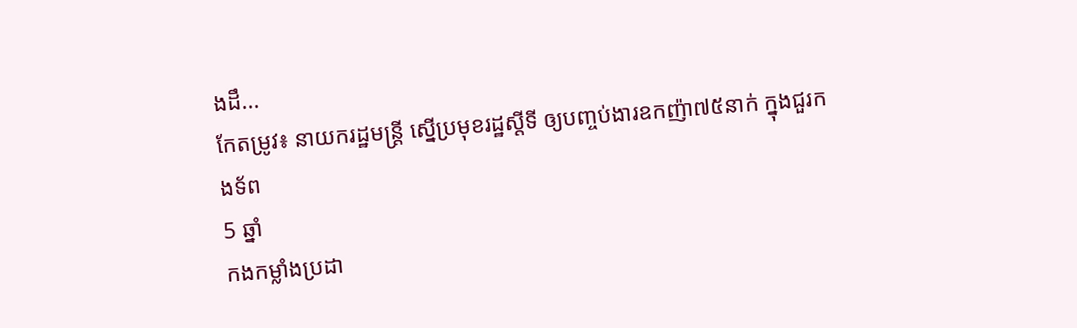ងដឹ...
កែតម្រូវ៖ នាយករដ្ឋមន្រ្តី ស្នើប្រមុខរដ្ឋស្តីទី ឲ្យបញ្ចប់ងារឧកញ៉ា៧៥នាក់ ក្នុងជួរកងទ័ព
5 ឆ្នាំ
កងកម្លាំងប្រដា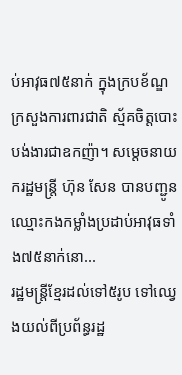ប់អាវុធ៧៥នាក់ ក្នុងក្របខ័ណ្ឌក្រសួងការពារជាតិ ស្ម័គចិត្តបោះបង់ងារជាឧកញ៉ា។ សម្តេចនាយករដ្ឋមន្រ្តី ហ៊ុន សែន បានបញ្ជូនឈ្មោះកងកម្លាំងប្រដាប់អាវុធទាំង៧៥នាក់នោ...
រដ្ឋមន្រ្តីខ្មែរដល់ទៅ៥រូប ទៅឈ្វេងយល់ពីប្រព័ន្ធរដ្ឋ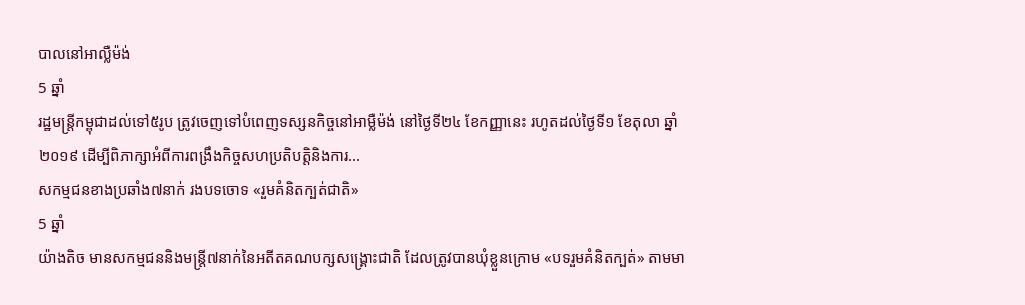បាលនៅអាល្លឺម៉ង់
5 ឆ្នាំ
រដ្ឋមន្រ្តីកម្ពុជាដល់ទៅ៥រូប ត្រូវចេញទៅបំពេញទស្សនកិច្ចនៅអាម្លឺម៉ង់ នៅថ្ងៃទី២៤ ខែកញ្ញានេះ រហូតដល់ថ្ងៃទី១ ខែតុលា ឆ្នាំ២០១៩ ដើម្បីពិភាក្សាអំពីការពង្រឹងកិច្ចសហប្រតិបត្តិនិងការ...
សកម្មជនខាងប្រឆាំង៧នាក់ រងបទចោទ «រួមគំនិតក្បត់ជាតិ»
5 ឆ្នាំ
យ៉ាងតិច មានសកម្មជននិងមន្រ្តី៧នាក់នៃអតីតគណបក្សសង្គ្រោះជាតិ ដែលត្រូវបានឃុំខ្លួនក្រោម «បទរួមគំនិតក្បត់» តាមមា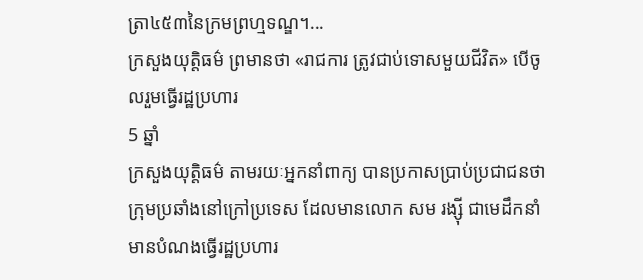ត្រា៤៥៣នៃក្រមព្រហ្មទណ្ឌ។...
ក្រសួងយុត្តិធម៌ ព្រមានថា «រាជការ ត្រូវជាប់ទោសមួយជីវិត» បើចូលរួមធ្វើរដ្ឋប្រហារ
5 ឆ្នាំ
ក្រសួងយុត្តិធម៌ តាមរយៈអ្នកនាំពាក្យ បានប្រកាសប្រាប់ប្រជាជនថា ក្រុមប្រឆាំងនៅក្រៅប្រទេស ដែលមានលោក សម រង្ស៊ី ជាមេដឹកនាំ មានបំណងធ្វើរដ្ឋប្រហារ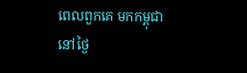ពេលពួកគេ មកកម្ពុជានៅថ្ងៃ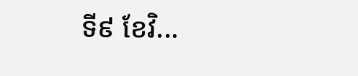ទី៩ ខែវិ...